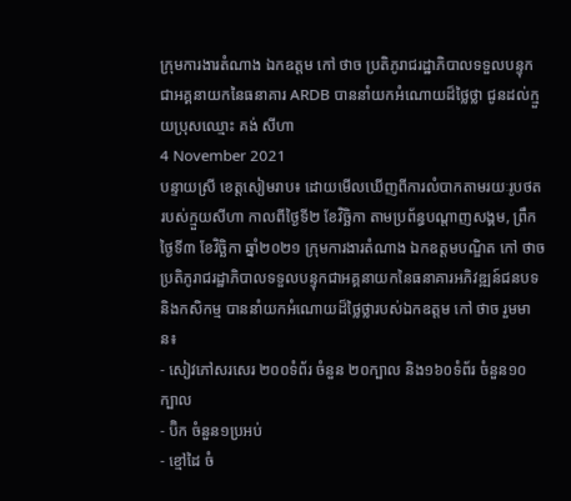ក្រុមការងារតំណាង ឯកឧត្តម កៅ ថាច ប្រតិភូរាជរដ្ឋាភិបាលទទួលបន្ទុកជាអគ្គនាយកនៃធនាគារ ARDB បាននាំយកអំណោយដ៏ថ្លៃថ្លា ជូនដល់ក្មួយប្រុសឈ្មោះ គង់ សីហា
4 November 2021
បន្ទាយស្រី ខេត្តសៀមរាប៖ ដោយមើលឃើញពីការលំបាកតាមរយៈរូបថតរបស់ក្មួយសីហា កាលពីថ្ងៃទី២ ខែវិច្ឆិកា តាមប្រព័ន្ធបណ្តាញសង្គម, ព្រឹកថ្ងៃទី៣ ខែវិច្ឆិកា ឆ្នាំ២០២១ ក្រុមការងារតំណាង ឯកឧត្តមបណ្ឌិត កៅ ថាច ប្រតិភូរាជរដ្ឋាភិបាលទទួលបន្ទុកជាអគ្គនាយកនៃធនាគារអភិវឌ្ឍន៍ជនបទ និងកសិកម្ម បាននាំយកអំណោយដ៏ថ្លៃថ្លារបស់ឯកឧត្តម កៅ ថាច រួមមាន៖
- សៀវភៅសរសេរ ២០០ទំព័រ ចំនួន ២០ក្បាល និង១៦០ទំព័រ ចំនួន១០ក្បាល
- ប៊ិក ចំនួន១ប្រអប់
- ខ្មៅដៃ ចំ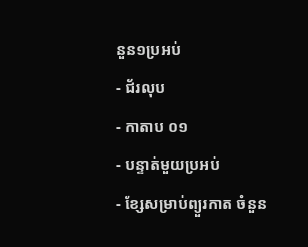នួន១ប្រអប់
- ជ័រលុប
- កាតាប ០១
- បន្ទាត់មួយប្រអប់
- ខ្សែសម្រាប់ព្យួរកាត ចំនួន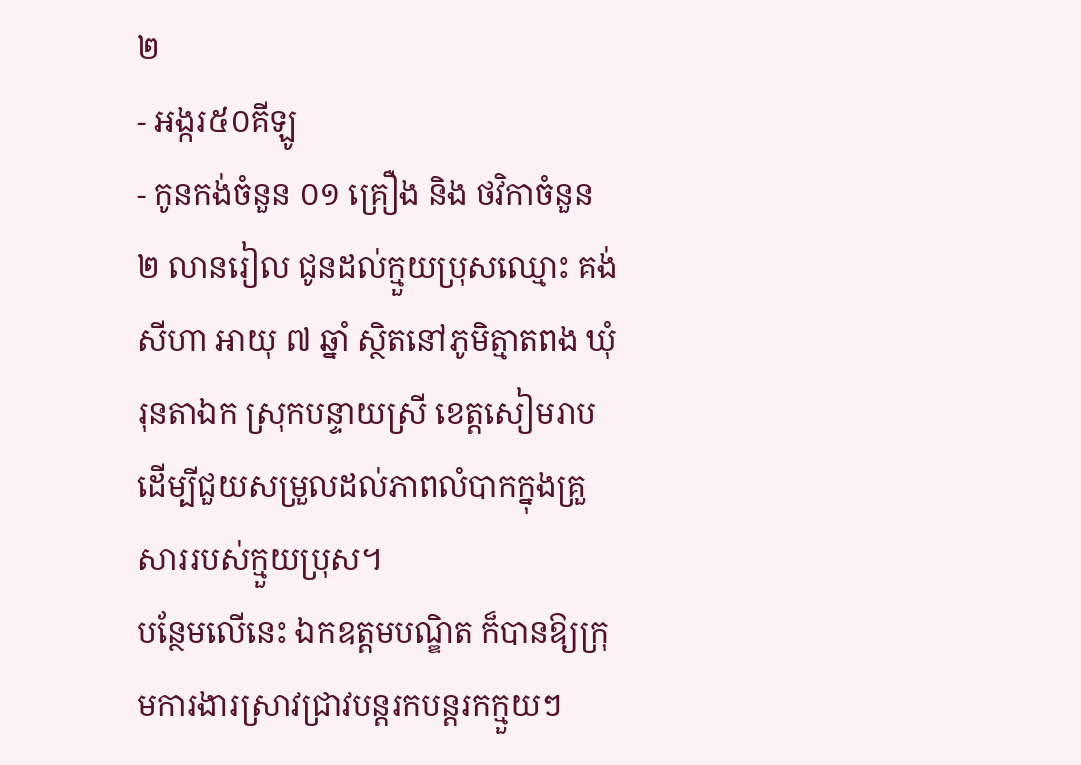២
- អង្ករ៥០គីឡូ
- កូនកង់ចំនួន ០១ គ្រឿង និង ថវិកាចំនួន ២ លានរៀល ជូនដល់ក្មួយប្រុសឈ្មោះ គង់ សីហា អាយុ ៧ ឆ្នាំ ស្ថិតនៅភូមិត្មាតពង ឃុំរុនតាឯក ស្រុកបន្ទាយស្រី ខេត្តសៀមរាប ដើម្បីជួយសម្រួលដល់ភាពលំបាកក្នុងគ្រួសាររបស់ក្មួយប្រុស។
បន្ថែមលើនេះ ឯកឧត្តមបណ្ឌិត ក៏បានឱ្យក្រុមការងារស្រាវជ្រាវបន្តរកបន្តរកក្មួយៗ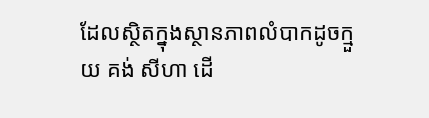ដែលស្ថិតក្នុងស្ថានភាពលំបាកដូចក្មួយ គង់ សីហា ដើ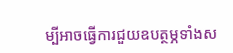ម្បីអាចធ្វើការជួយឧបត្ថម្ភទាំងស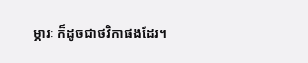ម្ភារៈ ក៏ដូចជាថវិកាផងដែរ។